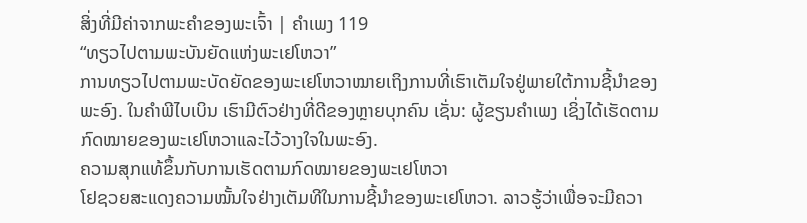ສິ່ງທີ່ມີຄ່າຈາກພະຄຳຂອງພະເຈົ້າ | ຄຳເພງ 119
“ທຽວໄປຕາມພະບັນຍັດແຫ່ງພະເຢໂຫວາ”
ການທຽວໄປຕາມພະບັດຍັດຂອງພະເຢໂຫວາໝາຍເຖິງການທີ່ເຮົາເຕັມໃຈຢູ່ພາຍໃຕ້ການຊີ້ນຳຂອງພະອົງ. ໃນຄຳພີໄບເບິນ ເຮົາມີຕົວຢ່າງທີ່ດີຂອງຫຼາຍບຸກຄົນ ເຊັ່ນ: ຜູ້ຂຽນຄຳເພງ ເຊິ່ງໄດ້ເຮັດຕາມກົດໝາຍຂອງພະເຢໂຫວາແລະໄວ້ວາງໃຈໃນພະອົງ.
ຄວາມສຸກແທ້ຂຶ້ນກັບການເຮັດຕາມກົດໝາຍຂອງພະເຢໂຫວາ
ໂຢຊວຍສະແດງຄວາມໝັ້ນໃຈຢ່າງເຕັມທີໃນການຊີ້ນຳຂອງພະເຢໂຫວາ. ລາວຮູ້ວ່າເພື່ອຈະມີຄວາ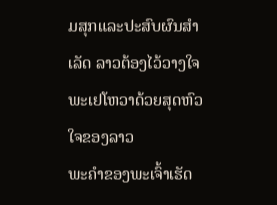ມສຸກແລະປະສົບຜົນສຳເລັດ ລາວຕ້ອງໄວ້ວາງໃຈພະເຢໂຫວາດ້ວຍສຸດຫົວໃຈຂອງລາວ
ພະຄຳຂອງພະເຈົ້າເຮັດ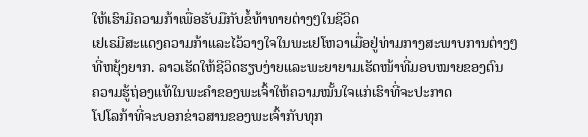ໃຫ້ເຮົາມີຄວາມກ້າເພື່ອຮັບມືກັບຂໍ້ທ້າທາຍຕ່າງໆໃນຊີວິດ
ເຢເຣມີສະແດງຄວາມກ້າແລະໄວ້ວາງໃຈໃນພະເຢໂຫວາເມື່ອຢູ່ທ່າມກາງສະພາບການຕ່າງໆທີ່ຫຍຸ້ງຍາກ. ລາວເຮັດໃຫ້ຊີວິດຮຽບງ່າຍແລະພະຍາຍາມເຮັດໜ້າທີ່ມອບໝາຍຂອງຕົນ
ຄວາມຮູ້ຖ່ອງແທ້ໃນພະຄຳຂອງພະເຈົ້າໃຫ້ຄວາມໝັ້ນໃຈແກ່ເຮົາທີ່ຈະປະກາດ
ໂປໂລກ້າທີ່ຈະບອກຂ່າວສານຂອງພະເຈົ້າກັບທຸກ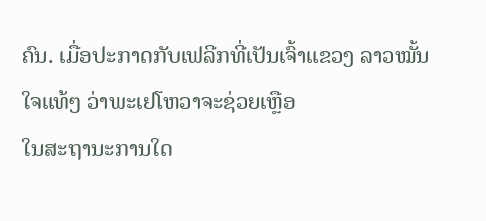ຄົນ. ເມື່ອປະກາດກັບເຟລີກທີ່ເປັນເຈົ້າແຂວງ ລາວໝັ້ນໃຈແທ້ໆ ວ່າພະເຢໂຫວາຈະຊ່ວຍເຫຼືອ
ໃນສະຖານະການໃດ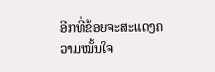ອີກທີ່ຂ້ອຍຈະສະແດງຄວາມໝັ້ນໃຈ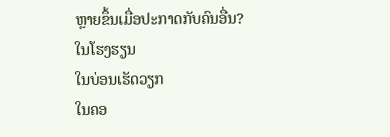ຫຼາຍຂຶ້ນເມື່ອປະກາດກັບຄົນອື່ນ?
ໃນໂຮງຮຽນ
ໃນບ່ອນເຮັດວຽກ
ໃນຄອ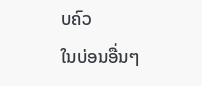ບຄົວ
ໃນບ່ອນອື່ນໆ